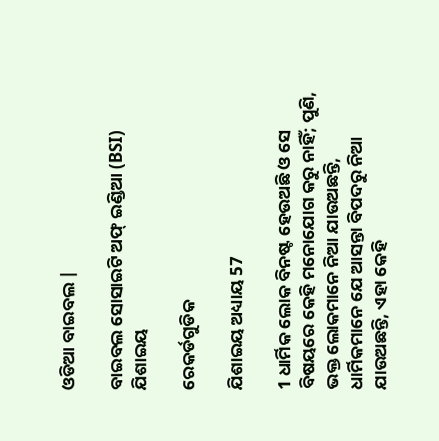ଓଡିଆ ବାଇବଲ |

ବାଇବଲ ସୋସାଇଟି ଅଫ୍ ଇଣ୍ଡିଆ (BSI)
ଯିଶାଇୟ

ରେକର୍ଡଗୁଡିକ

ଯିଶାଇୟ ଅଧ୍ୟାୟ 57

1 ଧାର୍ମିକ ଲୋକ ବିନଷ୍ଟ ହେଉଅଛି ଓ ସେ ବିଷୟରେ କେହି ମନୋଯୋଗ କରୁ ନାହିଁ; ପୁଣି, ଭକ୍ତ ଲୋକମାନେ ନିଆ ଯାଉଅଛନ୍ତି, ଧାର୍ମିକମାନେ ଯେ ଆସନ୍ତା ବିପଦରୁ ନିଆ ଯାଉଅଛନ୍ତି, ଏହା କେହି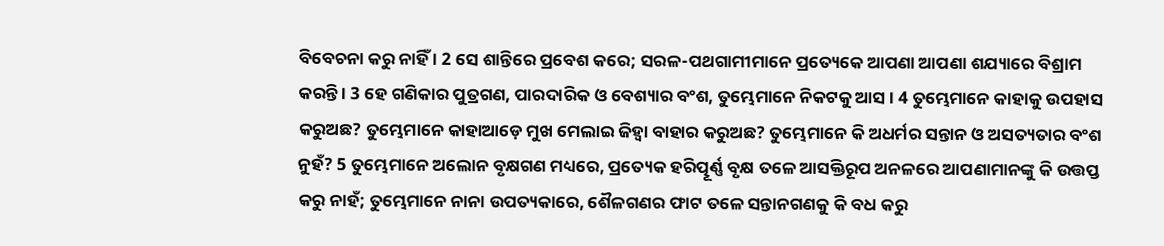ବିବେଚନା କରୁ ନାହିଁ । 2 ସେ ଶାନ୍ତିରେ ପ୍ରବେଶ କରେ; ସରଳ-ପଥଗାମୀମାନେ ପ୍ରତ୍ୟେକେ ଆପଣା ଆପଣା ଶଯ୍ୟାରେ ବିଶ୍ରାମ କରନ୍ତି । 3 ହେ ଗଣିକାର ପୁତ୍ରଗଣ, ପାରଦାରିକ ଓ ବେଶ୍ୟାର ବଂଶ, ତୁମ୍ଭେମାନେ ନିକଟକୁ ଆସ । 4 ତୁମ୍ଭେମାନେ କାହାକୁ ଉପହାସ କରୁଅଛ? ତୁମ୍ଭେମାନେ କାହାଆଡ଼େ ମୁଖ ମେଲାଇ ଜିହ୍ଵା ବାହାର କରୁଅଛ? ତୁମ୍ଭେମାନେ କି ଅଧର୍ମର ସନ୍ତାନ ଓ ଅସତ୍ୟତାର ବଂଶ ନୁହଁ? 5 ତୁମ୍ଭେମାନେ ଅଲୋନ ବୃକ୍ଷଗଣ ମଧ୍ୟରେ, ପ୍ରତ୍ୟେକ ହରିତ୍ପୂର୍ଣ୍ଣ ବୃକ୍ଷ ତଳେ ଆସକ୍ତିରୂପ ଅନଳରେ ଆପଣାମାନଙ୍କୁ କି ଉତ୍ତପ୍ତ କରୁ ନାହଁ; ତୁମ୍ଭେମାନେ ନାନା ଉପତ୍ୟକାରେ, ଶୈଳଗଣର ଫାଟ ତଳେ ସନ୍ତାନଗଣକୁ କି ବଧ କରୁ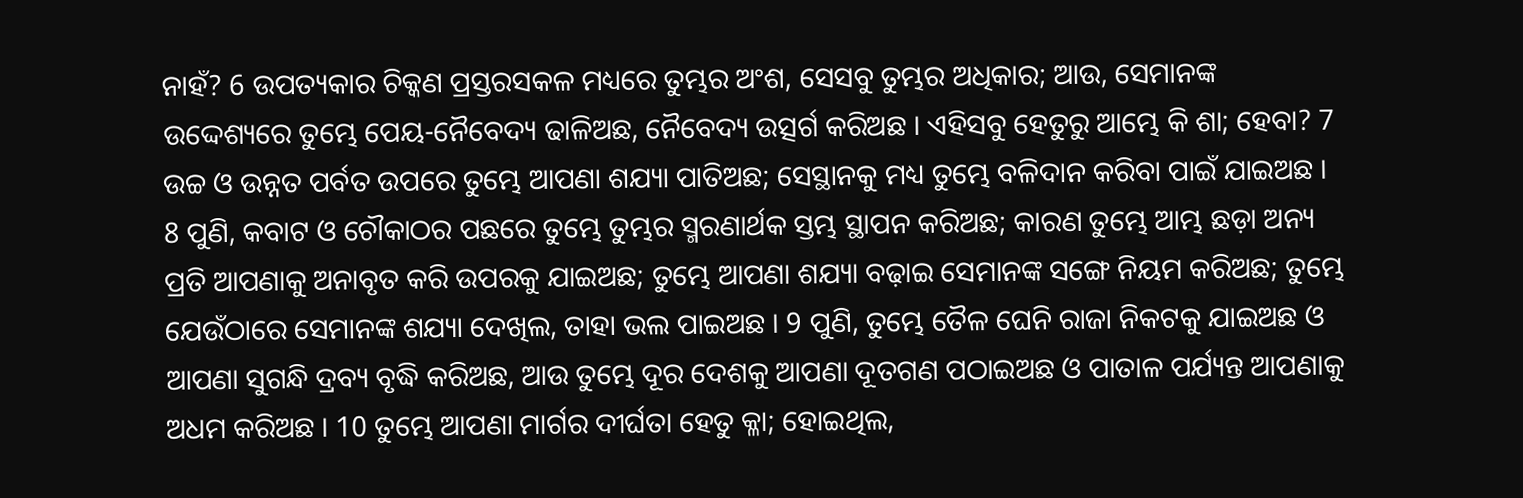ନାହଁ? 6 ଉପତ୍ୟକାର ଚିକ୍କଣ ପ୍ରସ୍ତରସକଳ ମଧ୍ୟରେ ତୁମ୍ଭର ଅଂଶ, ସେସବୁ ତୁମ୍ଭର ଅଧିକାର; ଆଉ, ସେମାନଙ୍କ ଉଦ୍ଦେଶ୍ୟରେ ତୁମ୍ଭେ ପେୟ-ନୈବେଦ୍ୟ ଢାଳିଅଛ, ନୈବେଦ୍ୟ ଉତ୍ସର୍ଗ କରିଅଛ । ଏହିସବୁ ହେତୁରୁ ଆମ୍ଭେ କି ଶା; ହେବା? 7 ଉଚ୍ଚ ଓ ଉନ୍ନତ ପର୍ବତ ଉପରେ ତୁମ୍ଭେ ଆପଣା ଶଯ୍ୟା ପାତିଅଛ; ସେସ୍ଥାନକୁ ମଧ୍ୟ ତୁମ୍ଭେ ବଳିଦାନ କରିବା ପାଇଁ ଯାଇଅଛ । 8 ପୁଣି, କବାଟ ଓ ଚୌକାଠର ପଛରେ ତୁମ୍ଭେ ତୁମ୍ଭର ସ୍ମରଣାର୍ଥକ ସ୍ତମ୍ଭ ସ୍ଥାପନ କରିଅଛ; କାରଣ ତୁମ୍ଭେ ଆମ୍ଭ ଛଡ଼ା ଅନ୍ୟ ପ୍ରତି ଆପଣାକୁ ଅନାବୃତ କରି ଉପରକୁ ଯାଇଅଛ; ତୁମ୍ଭେ ଆପଣା ଶଯ୍ୟା ବଢ଼ାଇ ସେମାନଙ୍କ ସଙ୍ଗେ ନିୟମ କରିଅଛ; ତୁମ୍ଭେ ଯେଉଁଠାରେ ସେମାନଙ୍କ ଶଯ୍ୟା ଦେଖିଲ, ତାହା ଭଲ ପାଇଅଛ । 9 ପୁଣି, ତୁମ୍ଭେ ତୈଳ ଘେନି ରାଜା ନିକଟକୁ ଯାଇଅଛ ଓ ଆପଣା ସୁଗନ୍ଧି ଦ୍ରବ୍ୟ ବୃଦ୍ଧି କରିଅଛ, ଆଉ ତୁମ୍ଭେ ଦୂର ଦେଶକୁ ଆପଣା ଦୂତଗଣ ପଠାଇଅଛ ଓ ପାତାଳ ପର୍ଯ୍ୟନ୍ତ ଆପଣାକୁ ଅଧମ କରିଅଛ । 10 ତୁମ୍ଭେ ଆପଣା ମାର୍ଗର ଦୀର୍ଘତା ହେତୁ କ୍ଳା; ହୋଇଥିଲ,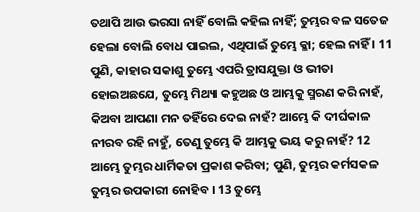ତଥାପି ଆଉ ଭରସା ନାହିଁ ବୋଲି କହିଲ ନାହିଁ; ତୁମ୍ଭର ବଳ ସତେଜ ହେଲା ବୋଲି ବୋଧ ପାଇଲ, ଏଥିପାଇଁ ତୁମ୍ଭେ କ୍ଳା; ହେଲ ନାହିଁ । 11 ପୁଣି, କାହାର ସକାଶୁ ତୁମ୍ଭେ ଏପରି ତ୍ରାସଯୁକ୍ତା ଓ ଭୀତା ହୋଇଅଛଯେ, ତୁମ୍ଭେ ମିଥ୍ୟା କହୁଅଛ ଓ ଆମ୍ଭକୁ ସ୍ମରଣ କରି ନାହଁ, କିଅବା ଆପଣା ମନ ତହିଁରେ ଦେଇ ନାହଁ? ଆମ୍ଭେ କି ଦୀର୍ଘକାଳ ନୀରବ ରହି ନାହୁଁ, ତେଣୁ ତୁମ୍ଭେ କି ଆମ୍ଭକୁ ଭୟ କରୁ ନାହଁ? 12 ଆମ୍ଭେ ତୁମ୍ଭର ଧାର୍ମିକତା ପ୍ରକାଶ କରିବା; ପୁଣି, ତୁମ୍ଭର କର୍ମସକଳ ତୁମ୍ଭର ଉପକାରୀ ନୋହିବ । 13 ତୁମ୍ଭେ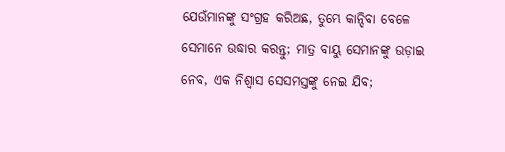ଯେଉଁମାନଙ୍କୁ ସଂଗ୍ରହ କରିଅଛ, ତୁମ୍ଭେ କାନ୍ଦିବା ବେଳେ ସେମାନେ ଉଦ୍ଧାର କରନ୍ତୁ; ମାତ୍ର ବାୟୁ ସେମାନଙ୍କୁ ଉଡ଼ାଇ ନେବ, ଏକ ନିଶ୍ଵାସ ସେସମସ୍ତଙ୍କୁ ନେଇ ଯିବ;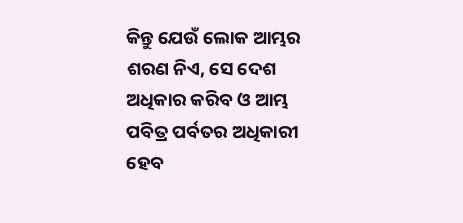କିନ୍ତୁ ଯେଉଁ ଲୋକ ଆମ୍ଭର ଶରଣ ନିଏ, ସେ ଦେଶ ଅଧିକାର କରିବ ଓ ଆମ୍ଭ ପବିତ୍ର ପର୍ବତର ଅଧିକାରୀ ହେବ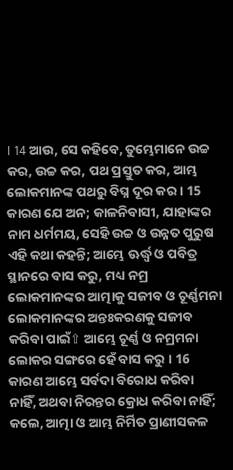। 14 ଆଉ, ସେ କହିବେ, ତୁମ୍ଭେମାନେ ଉଚ୍ଚ କର, ଉଚ୍ଚ କର, ପଥ ପ୍ରସ୍ତୁତ କର, ଆମ୍ଭ ଲୋକମାନଙ୍କ ପଥରୁ ବିଘ୍ନ ଦୂର କର । 15 କାରଣ ଯେ ଅନ; କାଳନିବାସୀ, ଯାହାଙ୍କର ନାମ ଧର୍ମମୟ, ସେହି ଉଚ୍ଚ ଓ ଉନ୍ନତ ପୁରୁଷ ଏହି କଥା କହନ୍ତି; ଆମ୍ଭେ ଊର୍ଦ୍ଧ୍ଵ ଓ ପବିତ୍ର ସ୍ଥାନରେ ବାସ କରୁ, ମଧ୍ୟ ନମ୍ର ଲୋକମାନଙ୍କର ଆତ୍ମାକୁ ସଜୀବ ଓ ଚୂର୍ଣ୍ଣମନା ଲୋକମାନଙ୍କର ଅନ୍ତଃକରଣକୁ ସଜୀବ କରିବା ପାଇଁ⇧ ଆମ୍ଭେ ଚୂର୍ଣ୍ଣ ଓ ନମ୍ରମନା ଲୋକର ସଙ୍ଗରେ ହେଁ ବାସ କରୁ । 16 କାରଣ ଆମ୍ଭେ ସର୍ବଦା ବିରୋଧ କରିବା ନାହିଁ, ଅଥବା ନିରନ୍ତର କ୍ରୋଧ କରିବା ନାହିଁ; କଲେ, ଆତ୍ମା ଓ ଆମ୍ଭ ନିର୍ମିତ ପ୍ରାଣୀସକଳ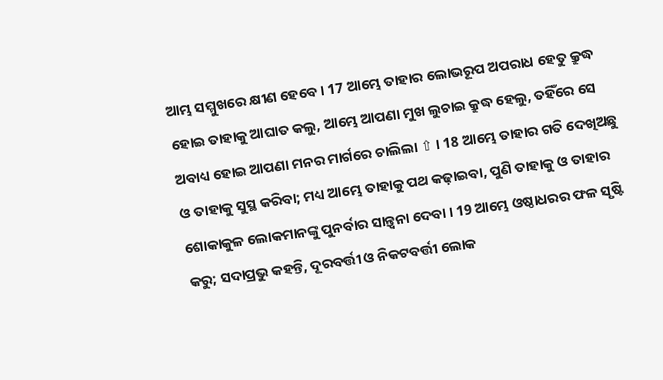ଆମ୍ଭ ସମ୍ମୁଖରେ କ୍ଷୀଣ ହେବେ । 17 ଆମ୍ଭେ ତାହାର ଲୋଭରୂପ ଅପରାଧ ହେତୁ କ୍ରୁଦ୍ଧ ହୋଇ ତାହାକୁ ଆଘାତ କଲୁ, ଆମ୍ଭେ ଆପଣା ମୁଖ ଲୁଚାଇ କ୍ରୁଦ୍ଧ ହେଲୁ, ତହିଁରେ ସେ ଅବାଧ୍ୟ ହୋଇ ଆପଣା ମନର ମାର୍ଗରେ ଚାଲିଲା ⇧ । 18 ଆମ୍ଭେ ତାହାର ଗତି ଦେଖିଅଛୁ ଓ ତାହାକୁ ସୁସ୍ଥ କରିବା; ମଧ୍ୟ ଆମ୍ଭେ ତାହାକୁ ପଥ କଢ଼ାଇବା, ପୁଣି ତାହାକୁ ଓ ତାହାର ଶୋକାକୁଳ ଲୋକମାନଙ୍କୁ ପୁନର୍ବାର ସାନ୍ତ୍ଵନା ଦେବା । 19 ଆମ୍ଭେ ଓଷ୍ଠାଧରର ଫଳ ସୃଷ୍ଟି କରୁ; ସଦାପ୍ରଭୁ କହନ୍ତି, ଦୂରବର୍ତ୍ତୀ ଓ ନିକଟବର୍ତ୍ତୀ ଲୋକ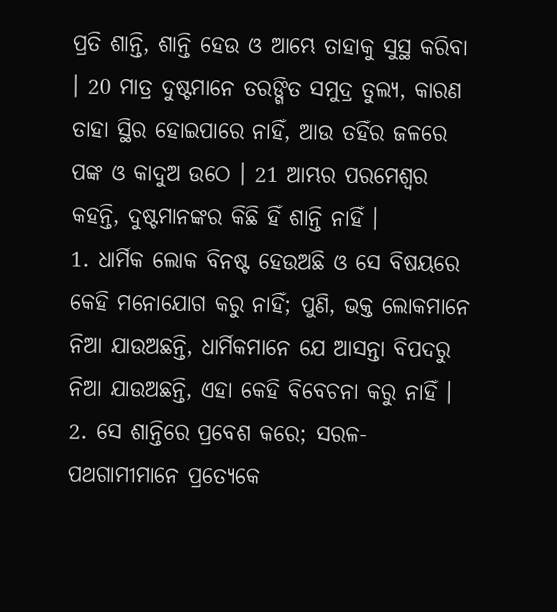ପ୍ରତି ଶାନ୍ତି, ଶାନ୍ତି ହେଉ ଓ ଆମ୍ଭେ ତାହାକୁ ସୁସ୍ଥ କରିବା । 20 ମାତ୍ର ଦୁଷ୍ଟମାନେ ତରଙ୍ଗିତ ସମୁଦ୍ର ତୁଲ୍ୟ, କାରଣ ତାହା ସ୍ଥିର ହୋଇପାରେ ନାହିଁ, ଆଉ ତହିଁର ଜଳରେ ପଙ୍କ ଓ କାଦୁଅ ଉଠେ । 21 ଆମ୍ଭର ପରମେଶ୍ଵର କହନ୍ତି, ଦୁଷ୍ଟମାନଙ୍କର କିଛି ହିଁ ଶାନ୍ତି ନାହିଁ ।
1. ଧାର୍ମିକ ଲୋକ ବିନଷ୍ଟ ହେଉଅଛି ଓ ସେ ବିଷୟରେ କେହି ମନୋଯୋଗ କରୁ ନାହିଁ; ପୁଣି, ଭକ୍ତ ଲୋକମାନେ ନିଆ ଯାଉଅଛନ୍ତି, ଧାର୍ମିକମାନେ ଯେ ଆସନ୍ତା ବିପଦରୁ ନିଆ ଯାଉଅଛନ୍ତି, ଏହା କେହି ବିବେଚନା କରୁ ନାହିଁ । 2. ସେ ଶାନ୍ତିରେ ପ୍ରବେଶ କରେ; ସରଳ-ପଥଗାମୀମାନେ ପ୍ରତ୍ୟେକେ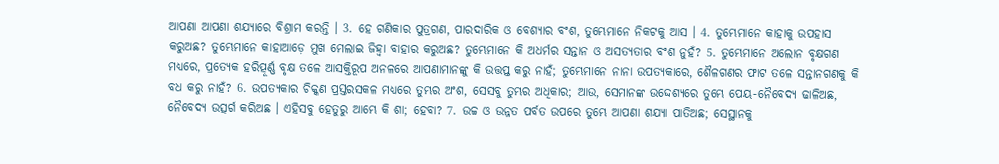ଆପଣା ଆପଣା ଶଯ୍ୟାରେ ବିଶ୍ରାମ କରନ୍ତି । 3. ହେ ଗଣିକାର ପୁତ୍ରଗଣ, ପାରଦାରିକ ଓ ବେଶ୍ୟାର ବଂଶ, ତୁମ୍ଭେମାନେ ନିକଟକୁ ଆସ । 4. ତୁମ୍ଭେମାନେ କାହାକୁ ଉପହାସ କରୁଅଛ? ତୁମ୍ଭେମାନେ କାହାଆଡ଼େ ମୁଖ ମେଲାଇ ଜିହ୍ଵା ବାହାର କରୁଅଛ? ତୁମ୍ଭେମାନେ କି ଅଧର୍ମର ସନ୍ତାନ ଓ ଅସତ୍ୟତାର ବଂଶ ନୁହଁ? 5. ତୁମ୍ଭେମାନେ ଅଲୋନ ବୃକ୍ଷଗଣ ମଧ୍ୟରେ, ପ୍ରତ୍ୟେକ ହରିତ୍ପୂର୍ଣ୍ଣ ବୃକ୍ଷ ତଳେ ଆସକ୍ତିରୂପ ଅନଳରେ ଆପଣାମାନଙ୍କୁ କି ଉତ୍ତପ୍ତ କରୁ ନାହଁ; ତୁମ୍ଭେମାନେ ନାନା ଉପତ୍ୟକାରେ, ଶୈଳଗଣର ଫାଟ ତଳେ ସନ୍ତାନଗଣକୁ କି ବଧ କରୁ ନାହଁ? 6. ଉପତ୍ୟକାର ଚିକ୍କଣ ପ୍ରସ୍ତରସକଳ ମଧ୍ୟରେ ତୁମ୍ଭର ଅଂଶ, ସେସବୁ ତୁମ୍ଭର ଅଧିକାର; ଆଉ, ସେମାନଙ୍କ ଉଦ୍ଦେଶ୍ୟରେ ତୁମ୍ଭେ ପେୟ-ନୈବେଦ୍ୟ ଢାଳିଅଛ, ନୈବେଦ୍ୟ ଉତ୍ସର୍ଗ କରିଅଛ । ଏହିସବୁ ହେତୁରୁ ଆମ୍ଭେ କି ଶା; ହେବା? 7. ଉଚ୍ଚ ଓ ଉନ୍ନତ ପର୍ବତ ଉପରେ ତୁମ୍ଭେ ଆପଣା ଶଯ୍ୟା ପାତିଅଛ; ସେସ୍ଥାନକୁ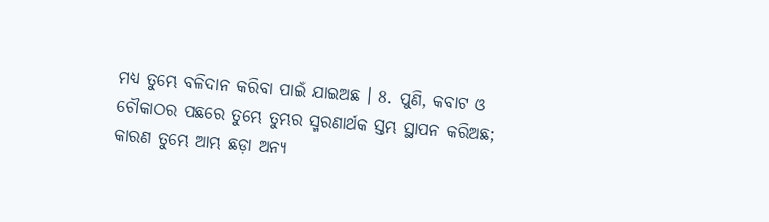ମଧ୍ୟ ତୁମ୍ଭେ ବଳିଦାନ କରିବା ପାଇଁ ଯାଇଅଛ । 8. ପୁଣି, କବାଟ ଓ ଚୌକାଠର ପଛରେ ତୁମ୍ଭେ ତୁମ୍ଭର ସ୍ମରଣାର୍ଥକ ସ୍ତମ୍ଭ ସ୍ଥାପନ କରିଅଛ; କାରଣ ତୁମ୍ଭେ ଆମ୍ଭ ଛଡ଼ା ଅନ୍ୟ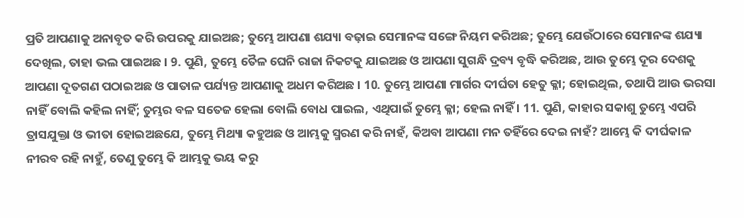ପ୍ରତି ଆପଣାକୁ ଅନାବୃତ କରି ଉପରକୁ ଯାଇଅଛ; ତୁମ୍ଭେ ଆପଣା ଶଯ୍ୟା ବଢ଼ାଇ ସେମାନଙ୍କ ସଙ୍ଗେ ନିୟମ କରିଅଛ; ତୁମ୍ଭେ ଯେଉଁଠାରେ ସେମାନଙ୍କ ଶଯ୍ୟା ଦେଖିଲ, ତାହା ଭଲ ପାଇଅଛ । 9. ପୁଣି, ତୁମ୍ଭେ ତୈଳ ଘେନି ରାଜା ନିକଟକୁ ଯାଇଅଛ ଓ ଆପଣା ସୁଗନ୍ଧି ଦ୍ରବ୍ୟ ବୃଦ୍ଧି କରିଅଛ, ଆଉ ତୁମ୍ଭେ ଦୂର ଦେଶକୁ ଆପଣା ଦୂତଗଣ ପଠାଇଅଛ ଓ ପାତାଳ ପର୍ଯ୍ୟନ୍ତ ଆପଣାକୁ ଅଧମ କରିଅଛ । 10. ତୁମ୍ଭେ ଆପଣା ମାର୍ଗର ଦୀର୍ଘତା ହେତୁ କ୍ଳା; ହୋଇଥିଲ, ତଥାପି ଆଉ ଭରସା ନାହିଁ ବୋଲି କହିଲ ନାହିଁ; ତୁମ୍ଭର ବଳ ସତେଜ ହେଲା ବୋଲି ବୋଧ ପାଇଲ, ଏଥିପାଇଁ ତୁମ୍ଭେ କ୍ଳା; ହେଲ ନାହିଁ । 11. ପୁଣି, କାହାର ସକାଶୁ ତୁମ୍ଭେ ଏପରି ତ୍ରାସଯୁକ୍ତା ଓ ଭୀତା ହୋଇଅଛଯେ, ତୁମ୍ଭେ ମିଥ୍ୟା କହୁଅଛ ଓ ଆମ୍ଭକୁ ସ୍ମରଣ କରି ନାହଁ, କିଅବା ଆପଣା ମନ ତହିଁରେ ଦେଇ ନାହଁ? ଆମ୍ଭେ କି ଦୀର୍ଘକାଳ ନୀରବ ରହି ନାହୁଁ, ତେଣୁ ତୁମ୍ଭେ କି ଆମ୍ଭକୁ ଭୟ କରୁ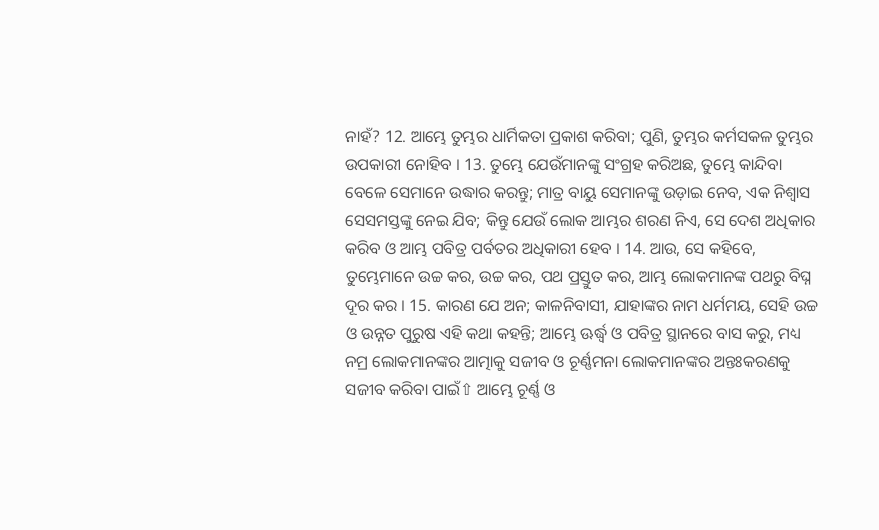ନାହଁ? 12. ଆମ୍ଭେ ତୁମ୍ଭର ଧାର୍ମିକତା ପ୍ରକାଶ କରିବା; ପୁଣି, ତୁମ୍ଭର କର୍ମସକଳ ତୁମ୍ଭର ଉପକାରୀ ନୋହିବ । 13. ତୁମ୍ଭେ ଯେଉଁମାନଙ୍କୁ ସଂଗ୍ରହ କରିଅଛ, ତୁମ୍ଭେ କାନ୍ଦିବା ବେଳେ ସେମାନେ ଉଦ୍ଧାର କରନ୍ତୁ; ମାତ୍ର ବାୟୁ ସେମାନଙ୍କୁ ଉଡ଼ାଇ ନେବ, ଏକ ନିଶ୍ଵାସ ସେସମସ୍ତଙ୍କୁ ନେଇ ଯିବ; କିନ୍ତୁ ଯେଉଁ ଲୋକ ଆମ୍ଭର ଶରଣ ନିଏ, ସେ ଦେଶ ଅଧିକାର କରିବ ଓ ଆମ୍ଭ ପବିତ୍ର ପର୍ବତର ଅଧିକାରୀ ହେବ । 14. ଆଉ, ସେ କହିବେ, ତୁମ୍ଭେମାନେ ଉଚ୍ଚ କର, ଉଚ୍ଚ କର, ପଥ ପ୍ରସ୍ତୁତ କର, ଆମ୍ଭ ଲୋକମାନଙ୍କ ପଥରୁ ବିଘ୍ନ ଦୂର କର । 15. କାରଣ ଯେ ଅନ; କାଳନିବାସୀ, ଯାହାଙ୍କର ନାମ ଧର୍ମମୟ, ସେହି ଉଚ୍ଚ ଓ ଉନ୍ନତ ପୁରୁଷ ଏହି କଥା କହନ୍ତି; ଆମ୍ଭେ ଊର୍ଦ୍ଧ୍ଵ ଓ ପବିତ୍ର ସ୍ଥାନରେ ବାସ କରୁ, ମଧ୍ୟ ନମ୍ର ଲୋକମାନଙ୍କର ଆତ୍ମାକୁ ସଜୀବ ଓ ଚୂର୍ଣ୍ଣମନା ଲୋକମାନଙ୍କର ଅନ୍ତଃକରଣକୁ ସଜୀବ କରିବା ପାଇଁ⇧ ଆମ୍ଭେ ଚୂର୍ଣ୍ଣ ଓ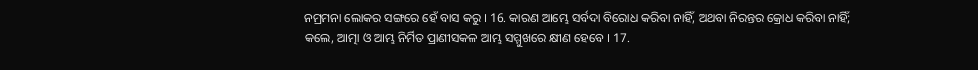ନମ୍ରମନା ଲୋକର ସଙ୍ଗରେ ହେଁ ବାସ କରୁ । 16. କାରଣ ଆମ୍ଭେ ସର୍ବଦା ବିରୋଧ କରିବା ନାହିଁ, ଅଥବା ନିରନ୍ତର କ୍ରୋଧ କରିବା ନାହିଁ; କଲେ, ଆତ୍ମା ଓ ଆମ୍ଭ ନିର୍ମିତ ପ୍ରାଣୀସକଳ ଆମ୍ଭ ସମ୍ମୁଖରେ କ୍ଷୀଣ ହେବେ । 17.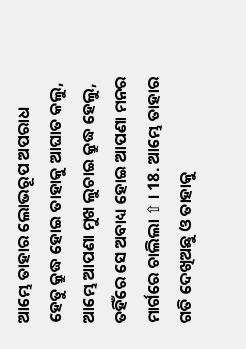ଆମ୍ଭେ ତାହାର ଲୋଭରୂପ ଅପରାଧ ହେତୁ କ୍ରୁଦ୍ଧ ହୋଇ ତାହାକୁ ଆଘାତ କଲୁ, ଆମ୍ଭେ ଆପଣା ମୁଖ ଲୁଚାଇ କ୍ରୁଦ୍ଧ ହେଲୁ, ତହିଁରେ ସେ ଅବାଧ୍ୟ ହୋଇ ଆପଣା ମନର ମାର୍ଗରେ ଚାଲିଲା ⇧ । 18. ଆମ୍ଭେ ତାହାର ଗତି ଦେଖିଅଛୁ ଓ ତାହାକୁ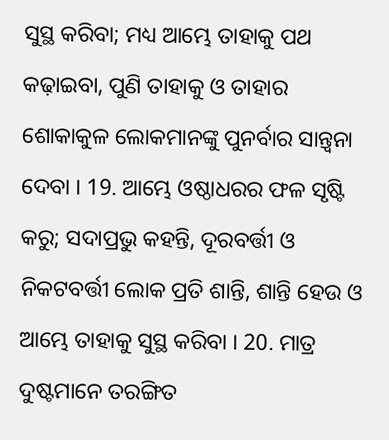ସୁସ୍ଥ କରିବା; ମଧ୍ୟ ଆମ୍ଭେ ତାହାକୁ ପଥ କଢ଼ାଇବା, ପୁଣି ତାହାକୁ ଓ ତାହାର ଶୋକାକୁଳ ଲୋକମାନଙ୍କୁ ପୁନର୍ବାର ସାନ୍ତ୍ଵନା ଦେବା । 19. ଆମ୍ଭେ ଓଷ୍ଠାଧରର ଫଳ ସୃଷ୍ଟି କରୁ; ସଦାପ୍ରଭୁ କହନ୍ତି, ଦୂରବର୍ତ୍ତୀ ଓ ନିକଟବର୍ତ୍ତୀ ଲୋକ ପ୍ରତି ଶାନ୍ତି, ଶାନ୍ତି ହେଉ ଓ ଆମ୍ଭେ ତାହାକୁ ସୁସ୍ଥ କରିବା । 20. ମାତ୍ର ଦୁଷ୍ଟମାନେ ତରଙ୍ଗିତ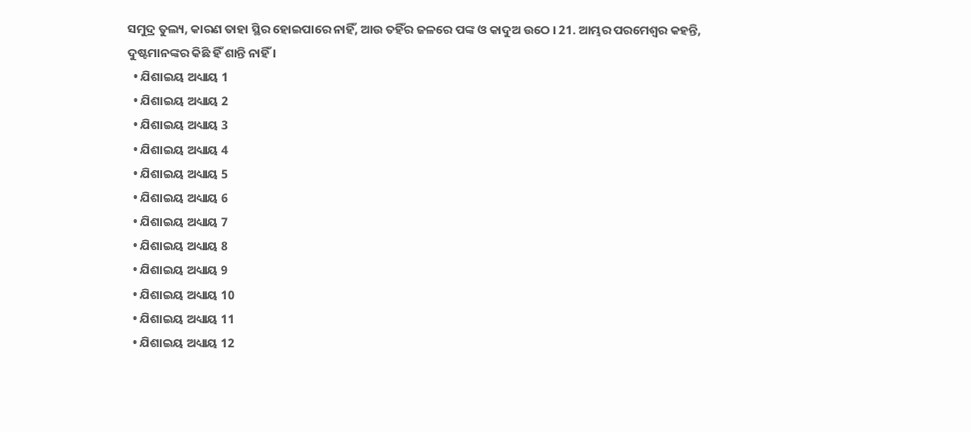ସମୁଦ୍ର ତୁଲ୍ୟ, କାରଣ ତାହା ସ୍ଥିର ହୋଇପାରେ ନାହିଁ, ଆଉ ତହିଁର ଜଳରେ ପଙ୍କ ଓ କାଦୁଅ ଉଠେ । 21. ଆମ୍ଭର ପରମେଶ୍ଵର କହନ୍ତି, ଦୁଷ୍ଟମାନଙ୍କର କିଛି ହିଁ ଶାନ୍ତି ନାହିଁ ।
  • ଯିଶାଇୟ ଅଧ୍ୟାୟ 1
  • ଯିଶାଇୟ ଅଧ୍ୟାୟ 2
  • ଯିଶାଇୟ ଅଧ୍ୟାୟ 3
  • ଯିଶାଇୟ ଅଧ୍ୟାୟ 4
  • ଯିଶାଇୟ ଅଧ୍ୟାୟ 5
  • ଯିଶାଇୟ ଅଧ୍ୟାୟ 6
  • ଯିଶାଇୟ ଅଧ୍ୟାୟ 7
  • ଯିଶାଇୟ ଅଧ୍ୟାୟ 8
  • ଯିଶାଇୟ ଅଧ୍ୟାୟ 9
  • ଯିଶାଇୟ ଅଧ୍ୟାୟ 10
  • ଯିଶାଇୟ ଅଧ୍ୟାୟ 11
  • ଯିଶାଇୟ ଅଧ୍ୟାୟ 12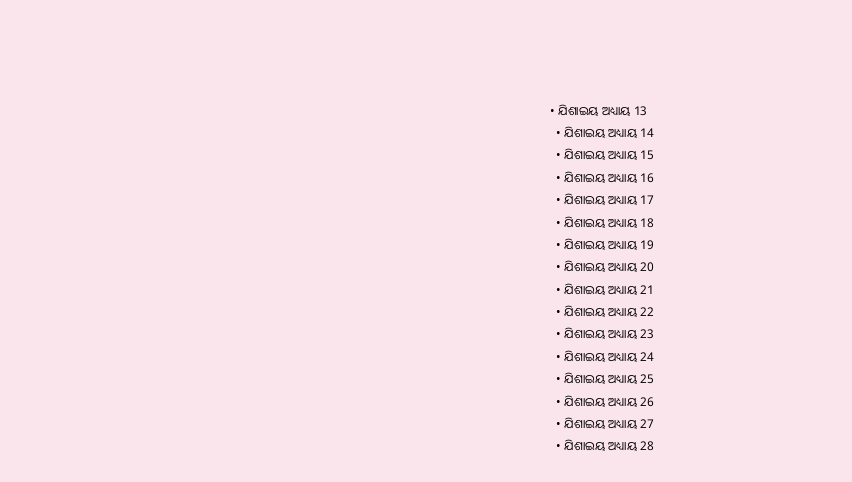• ଯିଶାଇୟ ଅଧ୍ୟାୟ 13
  • ଯିଶାଇୟ ଅଧ୍ୟାୟ 14
  • ଯିଶାଇୟ ଅଧ୍ୟାୟ 15
  • ଯିଶାଇୟ ଅଧ୍ୟାୟ 16
  • ଯିଶାଇୟ ଅଧ୍ୟାୟ 17
  • ଯିଶାଇୟ ଅଧ୍ୟାୟ 18
  • ଯିଶାଇୟ ଅଧ୍ୟାୟ 19
  • ଯିଶାଇୟ ଅଧ୍ୟାୟ 20
  • ଯିଶାଇୟ ଅଧ୍ୟାୟ 21
  • ଯିଶାଇୟ ଅଧ୍ୟାୟ 22
  • ଯିଶାଇୟ ଅଧ୍ୟାୟ 23
  • ଯିଶାଇୟ ଅଧ୍ୟାୟ 24
  • ଯିଶାଇୟ ଅଧ୍ୟାୟ 25
  • ଯିଶାଇୟ ଅଧ୍ୟାୟ 26
  • ଯିଶାଇୟ ଅଧ୍ୟାୟ 27
  • ଯିଶାଇୟ ଅଧ୍ୟାୟ 28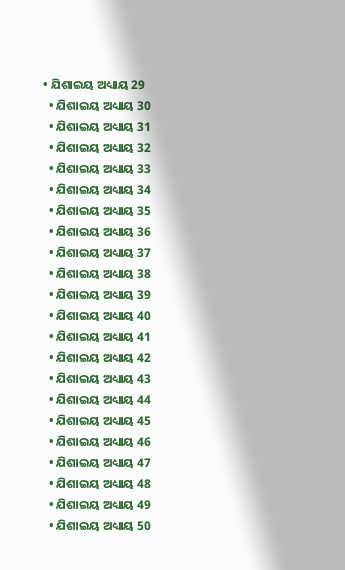• ଯିଶାଇୟ ଅଧ୍ୟାୟ 29
  • ଯିଶାଇୟ ଅଧ୍ୟାୟ 30
  • ଯିଶାଇୟ ଅଧ୍ୟାୟ 31
  • ଯିଶାଇୟ ଅଧ୍ୟାୟ 32
  • ଯିଶାଇୟ ଅଧ୍ୟାୟ 33
  • ଯିଶାଇୟ ଅଧ୍ୟାୟ 34
  • ଯିଶାଇୟ ଅଧ୍ୟାୟ 35
  • ଯିଶାଇୟ ଅଧ୍ୟାୟ 36
  • ଯିଶାଇୟ ଅଧ୍ୟାୟ 37
  • ଯିଶାଇୟ ଅଧ୍ୟାୟ 38
  • ଯିଶାଇୟ ଅଧ୍ୟାୟ 39
  • ଯିଶାଇୟ ଅଧ୍ୟାୟ 40
  • ଯିଶାଇୟ ଅଧ୍ୟାୟ 41
  • ଯିଶାଇୟ ଅଧ୍ୟାୟ 42
  • ଯିଶାଇୟ ଅଧ୍ୟାୟ 43
  • ଯିଶାଇୟ ଅଧ୍ୟାୟ 44
  • ଯିଶାଇୟ ଅଧ୍ୟାୟ 45
  • ଯିଶାଇୟ ଅଧ୍ୟାୟ 46
  • ଯିଶାଇୟ ଅଧ୍ୟାୟ 47
  • ଯିଶାଇୟ ଅଧ୍ୟାୟ 48
  • ଯିଶାଇୟ ଅଧ୍ୟାୟ 49
  • ଯିଶାଇୟ ଅଧ୍ୟାୟ 50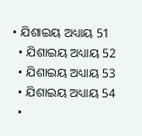• ଯିଶାଇୟ ଅଧ୍ୟାୟ 51
  • ଯିଶାଇୟ ଅଧ୍ୟାୟ 52
  • ଯିଶାଇୟ ଅଧ୍ୟାୟ 53
  • ଯିଶାଇୟ ଅଧ୍ୟାୟ 54
  •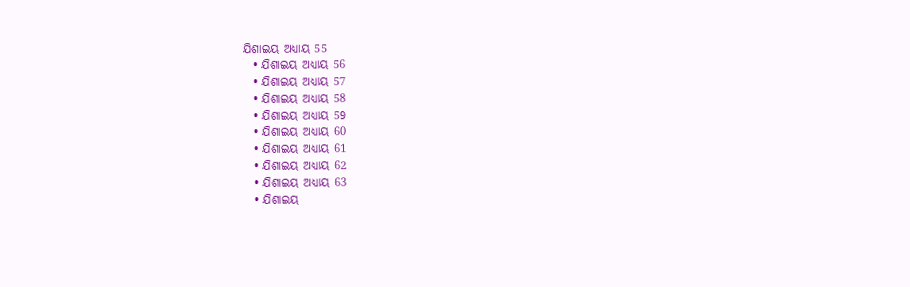ଯିଶାଇୟ ଅଧ୍ୟାୟ 55
  • ଯିଶାଇୟ ଅଧ୍ୟାୟ 56
  • ଯିଶାଇୟ ଅଧ୍ୟାୟ 57
  • ଯିଶାଇୟ ଅଧ୍ୟାୟ 58
  • ଯିଶାଇୟ ଅଧ୍ୟାୟ 59
  • ଯିଶାଇୟ ଅଧ୍ୟାୟ 60
  • ଯିଶାଇୟ ଅଧ୍ୟାୟ 61
  • ଯିଶାଇୟ ଅଧ୍ୟାୟ 62
  • ଯିଶାଇୟ ଅଧ୍ୟାୟ 63
  • ଯିଶାଇୟ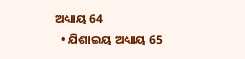ଅଧ୍ୟାୟ 64
  • ଯିଶାଇୟ ଅଧ୍ୟାୟ 65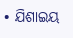• ଯିଶାଇୟ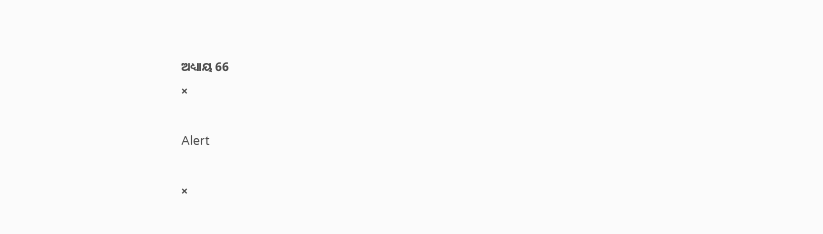ଅଧ୍ୟାୟ 66
×

Alert

×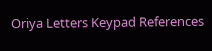Oriya Letters Keypad References